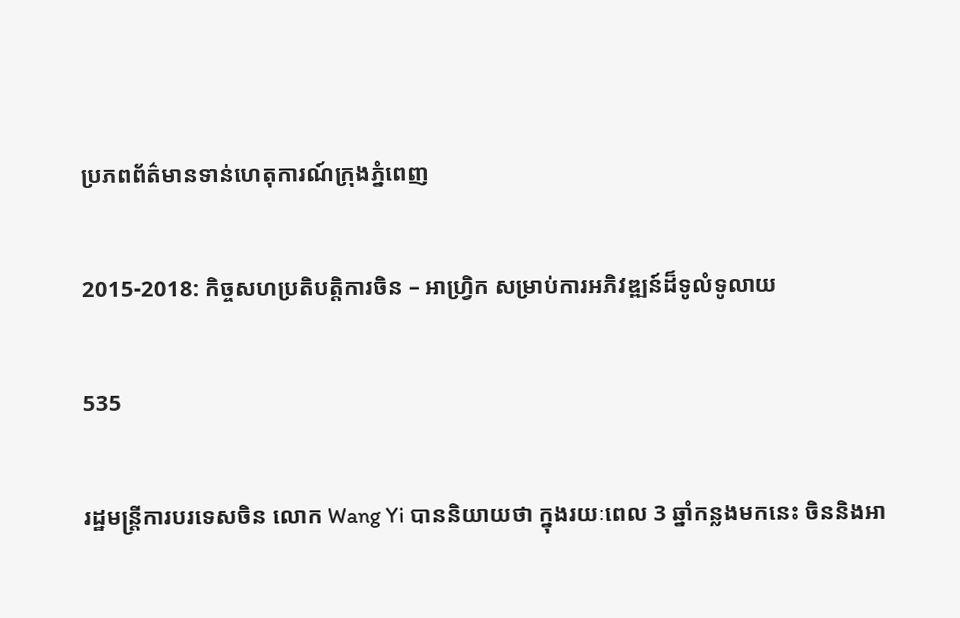ប្រភពព័ត៌មានទាន់ហេតុការណ៍ក្រុងភ្នំពេញ

2015-2018: កិច្ចសហប្រតិបត្តិការចិន – អាហ្រ្វិក សម្រាប់ការអភិវឌ្ឍន៍ដ៏ទូលំទូលាយ

535

រដ្ឋមន្ត្រីការបរទេសចិន លោក Wang Yi បាននិយាយថា ក្នុងរយៈពេល 3 ឆ្នាំកន្លងមកនេះ ចិននិងអា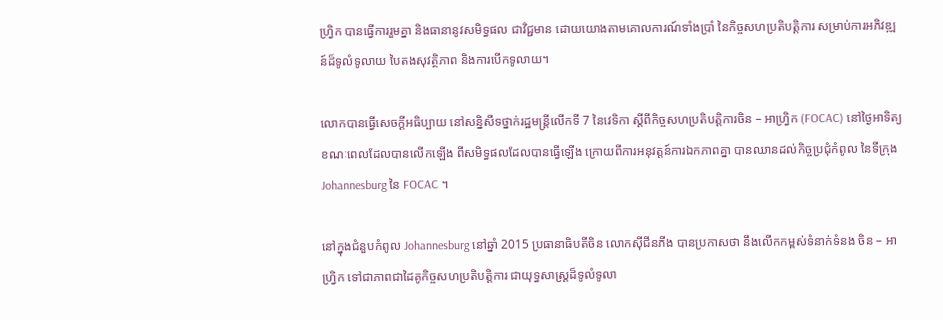ហ្រ្វិក បានធ្វើការរួមគ្នា និងធានានូវសមិទ្ធផល ជាវិជ្ជមាន ដោយយោងតាមគោលការណ៍ទាំងប្រាំ នៃកិច្ចសហប្រតិបត្តិការ សម្រាប់ការអភិវឌ្ឍន៍ដ៏ទូលំទូលាយ បៃតងសុវត្ថិភាព និងការបើកទូលាយ។

លោកបានធ្វើសេចក្តីអធិប្បាយ នៅសន្និសីទថ្នាក់រដ្ឋមន្ត្រីលើកទី 7 នៃវេទិកា ស្តីពីកិច្ចសហប្រតិបត្តិការចិន – អាហ្វ្រិក (FOCAC) នៅថ្ងៃអាទិត្យ ខណៈពេលដែលបានលើកឡើង ពីសមិទ្ធផលដែលបានធ្វើឡើង ក្រោយពីការអនុវត្តន៍ការឯកភាពគ្នា បានឈានដល់កិច្ចប្រជុំកំពូល នៃទីក្រុង Johannesburg នៃ FOCAC ។

នៅក្នុងជំនួបកំពូល Johannesburg នៅឆ្នាំ 2015 ប្រធានាធិបតីចិន លោកស៊ីជីនភីង បានប្រកាសថា នឹងលើកកម្ពស់ទំនាក់ទំនង ចិន – អាហ្វ្រិក ទៅជាភាពជាដៃគូកិច្ចសហប្រតិបត្តិការ ជាយុទ្ធសាស្ត្រដ៏ទូលំទូលា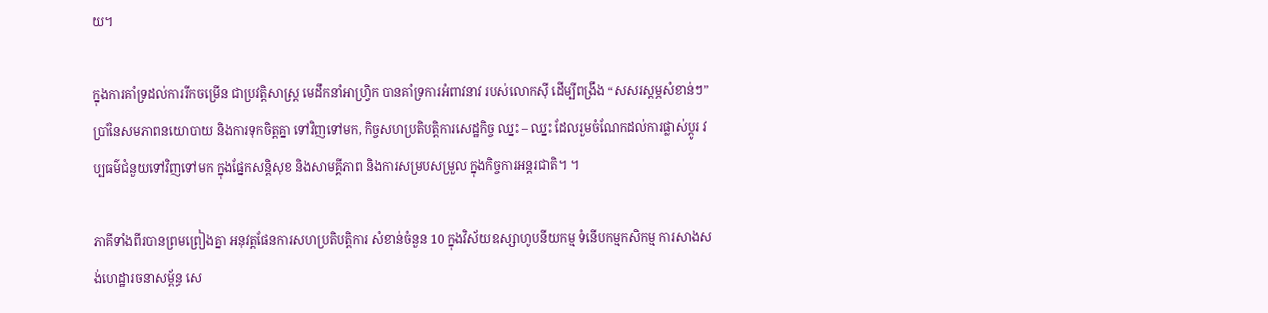យ។

ក្នុងការគាំទ្រដល់ការរីកចម្រើន ជាប្រវត្តិសាស្ត្រ មេដឹកនាំអាហ្វ្រិក បានគាំទ្រការអំពាវនាវ របស់លោកស៊ី ដើម្បីពង្រឹង “សសរស្តម្ភសំខាន់ៗ” ប្រាំនៃសមភាពនយោបាយ និងការទុកចិត្តគ្នា ទៅវិញទៅមក, កិច្ចសហប្រតិបត្តិការសេដ្ឋកិច្ច ឈ្នះ – ឈ្នះ ដែលរួមចំណែកដល់ការផ្លាស់ប្តូរ វប្បធម៌ជំនួយទៅវិញទៅមក ក្នុងផ្នែកសន្តិសុខ និងសាមគ្គីភាព និងការសម្របសម្រួល ក្នុងកិច្ចការអន្តរជាតិ។ ។

ភាគីទាំងពីរបានព្រមព្រៀងគ្នា អនុវត្តផែនការសហប្រតិបត្តិការ សំខាន់ចំនួន 10 ក្នុងវិស័យឧស្សាហូបនីយកម្ម ទំនើបកម្មកសិកម្ម ការសាងសង់ហេដ្ឋារចនាសម្ព័ន្ធ សេ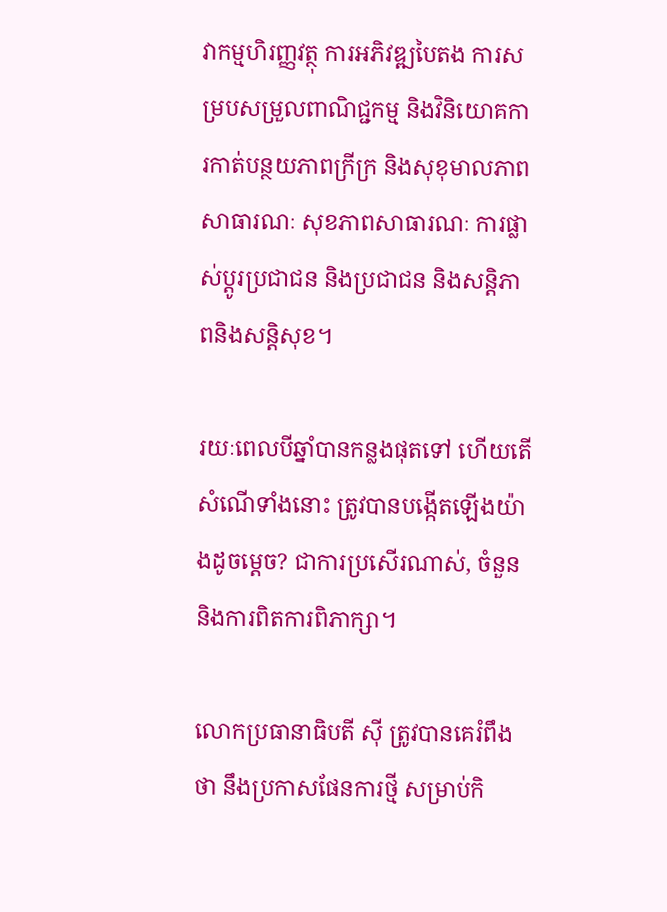វាកម្មហិរញ្ញវត្ថុ ការអភិវឌ្ឍបៃតង ការសម្របសម្រួលពាណិជ្ជកម្ម និងវិនិយោគការកាត់បន្ថយភាពក្រីក្រ និងសុខុមាលភាពសាធារណៈ សុខភាពសាធារណៈ ការផ្លាស់ប្តូរប្រជាជន និងប្រជាជន និងសន្តិភាពនិងសន្តិសុខ។

រយៈពេលបីឆ្នាំបានកន្លងផុតទៅ ហើយតើសំណើទាំងនោះ ត្រូវបានបង្កើតឡើងយ៉ាងដូចម្តេច? ជាការប្រសើរណាស់, ចំនួននិងការពិតការពិភាក្សា។

លោកប្រធានាធិបតី ស៊ី ត្រូវបានគេរំពឹងថា នឹងប្រកាសផែនការថ្មី សម្រាប់កិ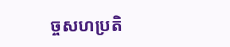ច្ចសហប្រតិ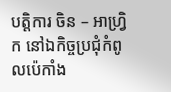បត្តិការ ចិន – អាហ្វ្រិក នៅឯកិច្ចប្រជុំកំពូលប៉េកាំង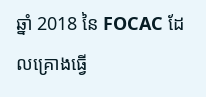ឆ្នាំ 2018 នៃ FOCAC ដែលគ្រោងធ្វើ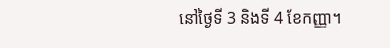នៅថ្ងៃទី 3 និងទី 4 ខែកញ្ញា។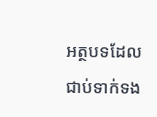អត្ថបទដែលជាប់ទាក់ទង